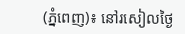(ភ្នំពេញ)៖ នៅរសៀលថ្ងៃ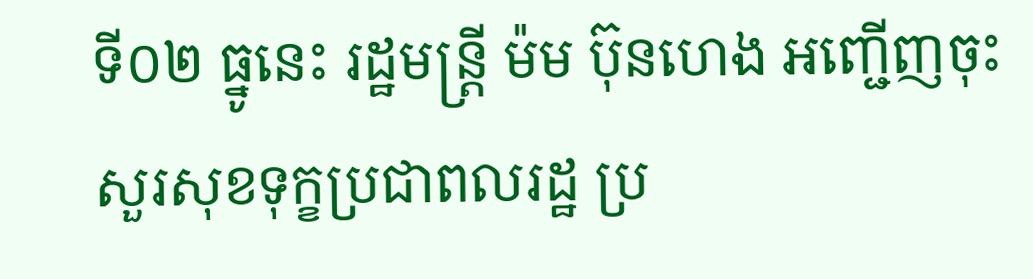ទី០២ ធ្នូនេះ រដ្ឋមន្ដ្រី ម៉ម ប៊ុនហេង អញ្ជើញចុះសួរសុខទុក្ខប្រជាពលរដ្ឋ ប្រ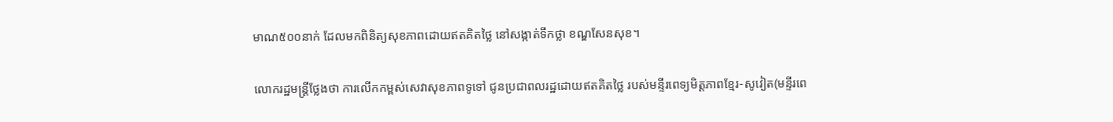មាណ៥០០នាក់ ដែលមកពិនិត្យសុខភាពដោយឥតគិតថ្លៃ នៅសង្កាត់ទឹកថ្លា ខណ្ឌសែនសុខ។

លោករដ្ឋមន្ដ្រីថ្លែងថា ការលើកកម្ពស់សេវាសុខភាពទូទៅ ជូនប្រជាពលរដ្ឋដោយឥតគិតថ្លៃ របស់មន្ទីរពេទ្យមិត្ដភាពខ្មែរ-សូវៀត(មន្ទីរពេ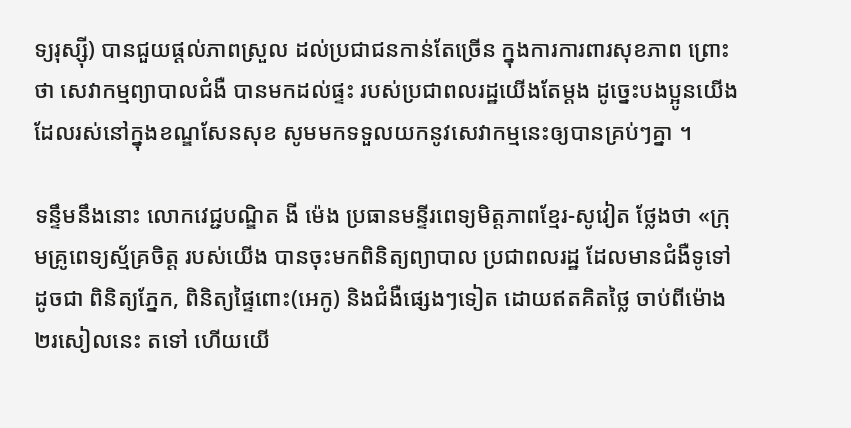ទ្យរុស្ស៊ី) បានជួយផ្ដល់ភាពស្រួល ដល់ប្រជាជនកាន់តែច្រើន ក្នុងការការពារសុខភាព ព្រោះថា សេវាកម្មព្យាបាលជំងឺ បានមកដល់ផ្ទះ របស់ប្រជាពលរដ្ឋយើងតែម្ដង ដូច្នេះបងប្អូនយើង ដែលរស់នៅក្នុងខណ្ឌសែនសុខ សូមមកទទួលយកនូវសេវាកម្មនេះឲ្យបានគ្រប់ៗគ្នា ។

ទន្ទឹមនឹងនោះ លោកវេជ្ជបណ្ឌិត ងី ម៉េង ប្រធានមន្ទីរពេទ្យមិត្តភាពខ្មែរ-សូវៀត ថ្លែងថា «ក្រុមគ្រូពេទ្យស្ម័គ្រចិត្ដ របស់យើង បានចុះមកពិនិត្យព្យាបាល ប្រជាពលរដ្ឋ ដែលមានជំងឺទូទៅ ដូចជា ពិនិត្យភ្នែក, ពិនិត្យផ្ទៃពោះ(អេកូ) និងជំងឺផ្សេងៗទៀត ដោយឥតគិតថ្លៃ ចាប់ពីម៉ោង២រសៀលនេះ តទៅ ហើយយើ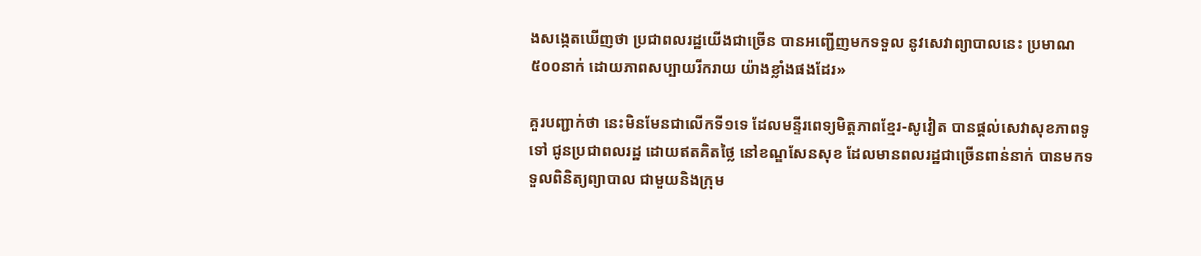ងសង្កេតឃើញថា ប្រជាពលរដ្ឋយើងជាច្រើន បានអញ្ជើញមកទទួល នូវសេវាព្យាបាលនេះ ប្រមាណ៥០០នាក់ ដោយភាពសប្បាយរីករាយ យ៉ាងខ្លាំងផងដែរ»

គួរបញ្ជាក់ថា នេះមិនមែនជាលើកទី១ទេ ដែលមន្ទីរពេទ្យមិត្ដភាពខ្មែរ-សូវៀត បានផ្ដល់សេវាសុខភាពទូទៅ ជូនប្រជាពលរដ្ឋ ដោយឥតគិតថ្លៃ នៅខណ្ឌសែនសុខ ដែលមានពលរដ្ឋជាច្រើនពាន់នាក់ បានមកទទួលពិនិត្យព្យាបាល ជាមួយនិងក្រុម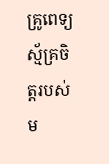គ្រូពេទ្យស្ម័គ្រចិត្ដរបស់ម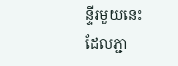ន្ទីរមួយនេះ ដែលភ្ជា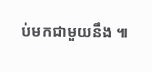ប់មកជាមួយនឹង ៕